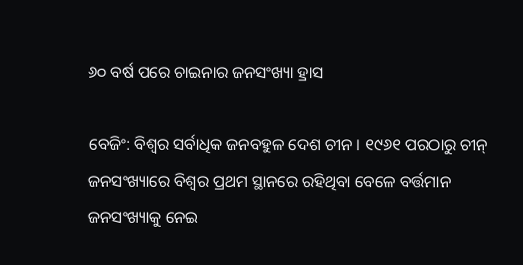୬୦ ବର୍ଷ ପରେ ଚାଇନାର ଜନସଂଖ୍ୟା ହ୍ରାସ

ବେଜିଂ: ବିଶ୍ବର ସର୍ବାଧିକ ଜନବହୁଳ ଦେଶ ଚୀନ । ୧୯୬୧ ପରଠାରୁ ଚୀନ୍ ଜନସଂଖ୍ୟାରେ ବିଶ୍ବର ପ୍ରଥମ ସ୍ଥାନରେ ରହିଥିବା ବେଳେ ବର୍ତ୍ତମାନ ଜନସଂଖ୍ୟାକୁ ନେଇ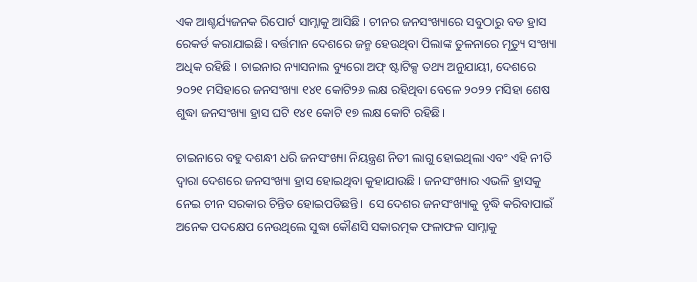ଏକ ଆଶ୍ଚର୍ଯ୍ୟଜନକ ରିପୋର୍ଟ ସାମ୍ନାକୁ ଆସିଛି । ଚୀନର ଜନସଂଖ୍ୟାରେ ସବୁଠାରୁ ବଡ ହ୍ରାସ ରେକର୍ଡ କରାଯାଇଛି। ବର୍ତ୍ତମାନ ଦେଶରେ ଜନ୍ମ ହେଉଥିବା ପିଲାଙ୍କ ତୁଳନାରେ ମୃତ୍ୟୁ ସଂଖ୍ୟା ଅଧିକ ରହିଛି । ଚାଇନାର ନ୍ୟାସନାଲ ବ୍ୟୁରୋ ଅଫ୍ ଷ୍ଟାଟିକ୍ସ ତଥ୍ୟ ଅନୁଯାୟୀ, ଦେଶରେ ୨୦୨୧ ମସିହାରେ ଜନସଂଖ୍ୟା ୧୪୧ କୋଟି୨୬ ଲକ୍ଷ ରହିଥିବା ବେଳେ ୨୦୨୨ ମସିହା ଶେଷ ଶୁଦ୍ଧା ଜନସଂଖ୍ୟା ହ୍ରାସ ଘଟି ୧୪୧ କୋଟି ୧୭ ଲକ୍ଷ କୋଟି ରହିଛି।

ଚାଇନାରେ ବହୁ ଦଶନ୍ଧୀ ଧରି ଜନସଂଖ୍ୟା ନିୟନ୍ତ୍ରଣ ନିତୀ ଲାଗୁ ହୋଇଥିଲା ଏବଂ ଏହି ନୀତି ଦ୍ୱାରା ଦେଶରେ ଜନସଂଖ୍ୟା ହ୍ରାସ ହୋଇଥିବା କୁହାଯାଉଛି । ଜନସଂଖ୍ୟାର ଏଭଳି ହ୍ରାସକୁ ନେଇ ଚୀନ ସରକାର ଚିନ୍ତିତ ହୋଇପଡିଛନ୍ତି।  ସେ ଦେଶର ଜନସଂଖ୍ୟାକୁ ବୃଦ୍ଧି କରିବାପାଇଁ ଅନେକ ପଦକ୍ଷେପ ନେଉଥିଲେ ସୁଦ୍ଧା କୌଣସି ସକାରତ୍ମକ ଫଳାଫଳ ସାମ୍ନାକୁ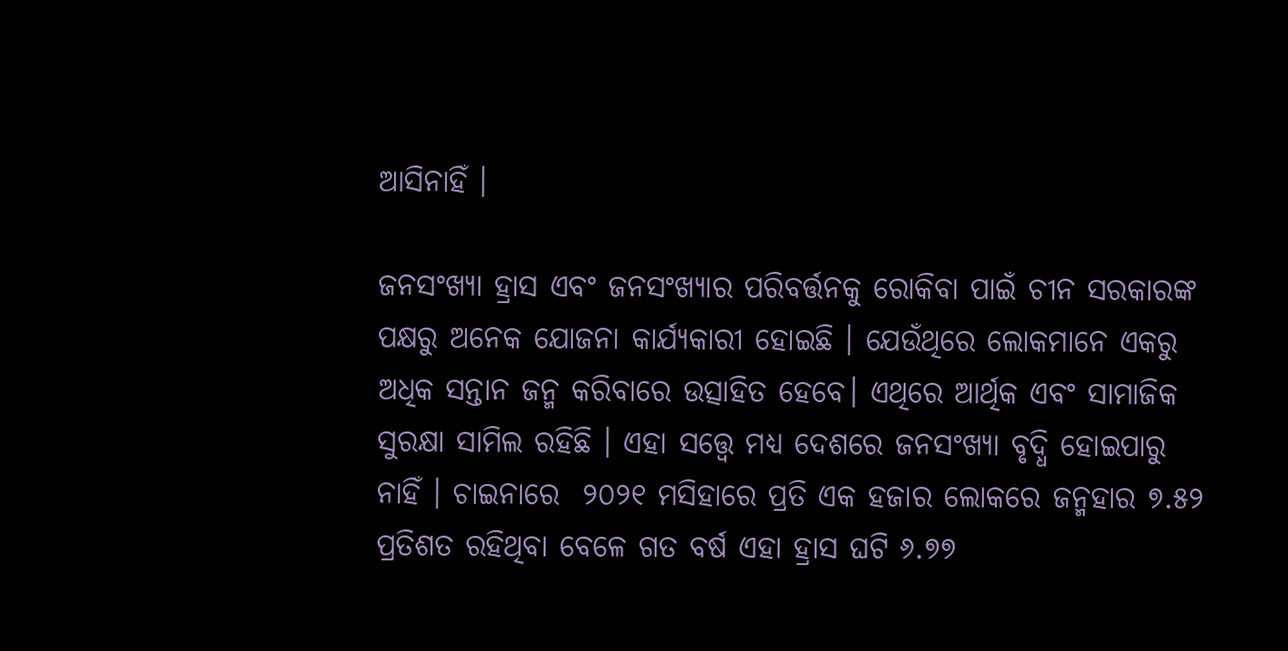ଆସିନାହିଁ ।

ଜନସଂଖ୍ୟା ହ୍ରାସ ଏବଂ ଜନସଂଖ୍ୟାର ପରିବର୍ତ୍ତନକୁ ରୋକିବା ପାଇଁ ଚୀନ ସରକାରଙ୍କ ପକ୍ଷରୁ ଅନେକ ଯୋଜନା କାର୍ଯ୍ୟକାରୀ ହୋଇଛି । ଯେଉଁଥିରେ ଲୋକମାନେ ଏକରୁ ଅଧିକ ସନ୍ତାନ ଜନ୍ମ କରିବାରେ ଉତ୍ସାହିତ ହେବେ। ଏଥିରେ ଆର୍ଥିକ ଏବଂ ସାମାଜିକ ସୁରକ୍ଷା ସାମିଲ ରହିଛି । ଏହା ସତ୍ତ୍ୱେ ମଧ୍ୟ ଦେଶରେ ଜନସଂଖ୍ୟା ବୃଦ୍ଧି ହୋଇପାରୁ ନାହିଁ । ଚାଇନାରେ  ୨୦୨୧ ମସିହାରେ ପ୍ରତି ଏକ ହଜାର ଲୋକରେ ଜନ୍ମହାର ୭.୫୨ ପ୍ରତିଶତ ରହିଥିବା ବେଳେ ଗତ ବର୍ଷ ଏହା ହ୍ରାସ ଘଟି ୬.୭୭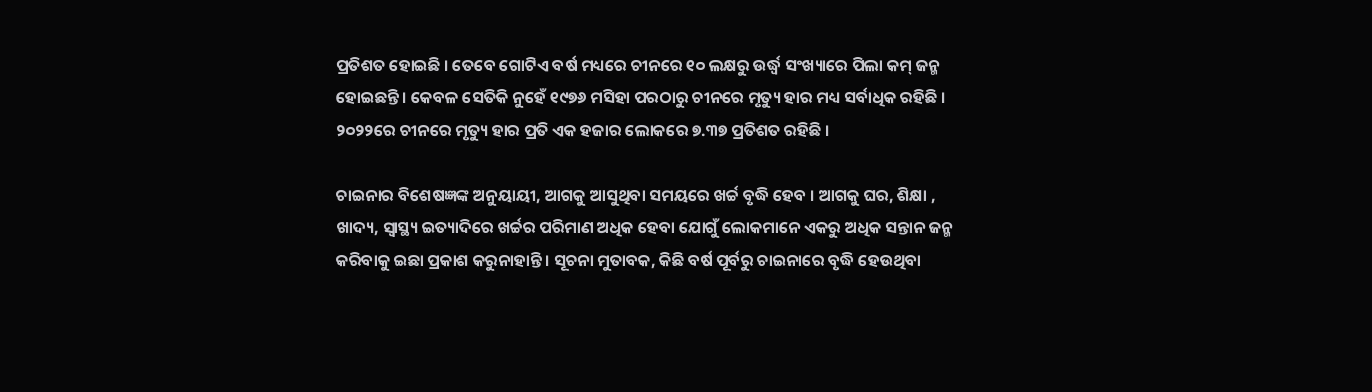ପ୍ରତିଶତ ହୋଇଛି । ତେବେ ଗୋଟିଏ ବର୍ଷ ମଧ୍ୟରେ ଚୀନରେ ୧୦ ଲକ୍ଷରୁ ଉର୍ଦ୍ଧ୍ୱ ସଂଖ୍ୟାରେ ପିଲା କମ୍ ଜନ୍ମ ହୋଇଛନ୍ତି । କେବଳ ସେତିକି ନୁହେଁ ୧୯୭୬ ମସିହା ପରଠାରୁ ଚୀନରେ ମୃତ୍ୟୁ ହାର ମଧ୍ୟ ସର୍ବାଧିକ ରହିଛି । ୨୦୨୨ରେ ଚୀନରେ ମୃତ୍ୟୁ ହାର ପ୍ରତି ଏକ ହଜାର ଲୋକରେ ୭.୩୭ ପ୍ରତିଶତ ରହିଛି ।

ଚାଇନାର ବିଶେଷଜ୍ଞଙ୍କ ଅନୁୟାୟୀ, ଆଗକୁ ଆସୁଥିବା ସମୟରେ ଖର୍ଚ୍ଚ ବୃଦ୍ଧି ହେବ । ଆଗକୁ ଘର, ଶିକ୍ଷା , ଖାଦ୍ୟ, ସ୍ବାସ୍ଥ୍ୟ ଇତ୍ୟାଦିରେ ଖର୍ଚ୍ଚର ପରିମାଣ ଅଧିକ ହେବା ଯୋଗୁଁ ଲୋକମାନେ ଏକରୁ ଅଧିକ ସନ୍ତାନ ଜନ୍ମ କରିବାକୁ ଇଛା ପ୍ରକାଶ କରୁନାହାନ୍ତି । ସୂଚନା ମୁତାବକ, କିଛି ବର୍ଷ ପୂର୍ବରୁ ଚାଇନାରେ ବୃଦ୍ଧି ହେଉଥିବା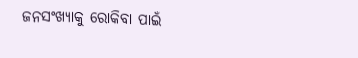ଜନସଂଖ୍ୟାକୁ ରୋକିବା ପାଇଁ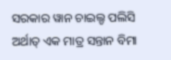ସରକାର ୱାନ ଚାଇଲ୍ଡ ପଲିସି ଅର୍ଥାତ୍ ଏକ ମାତ୍ର ସନ୍ତାନ ବିମା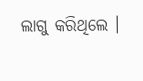ଲାଗୁ କରିଥିଲେ ।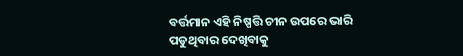ବର୍ତ୍ତମାନ ଏହି ନିଷ୍ପତ୍ତି ଚୀନ ଉପରେ ଭାରି ପଡୁଥିବାର ଦେଖିବାକୁ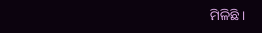ମିଳିଛି ।